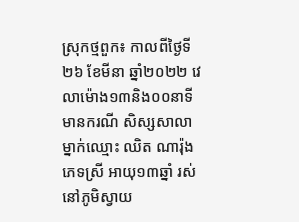ស្រុកថ្មពួក៖ កាលពីថ្ងៃទី២៦ ខែមីនា ឆ្នាំ២០២២ វេលាម៉ោង១៣និង០០នាទី មានករណី សិស្សសាលាម្នាក់ឈ្មោះ ឈិត ណារ៉ុង ភេទស្រី អាយុ១៣ឆ្នាំ រស់នៅភូមិស្វាយ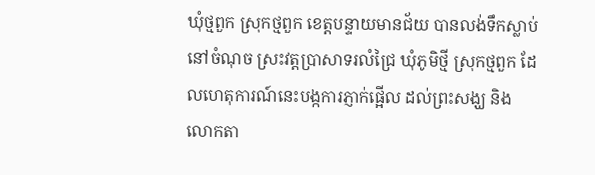ឃុំថ្មពួក ស្រុកថ្មពួក ខេត្តបន្ទាយមានជ័យ បានលង់ទឹកស្លាប់ នៅចំណុច ស្រះវត្តប្រាសាទរលំជ្រៃ ឃុំភូមិថ្មី ស្រុកថ្មពួក ដែលហេតុការណ៍នេះបង្កការភ្ញាក់ផ្អើល ដល់ព្រះសង្ឃ និង លោកតា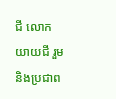ជី លោកយាយជី រួមនិងប្រជាព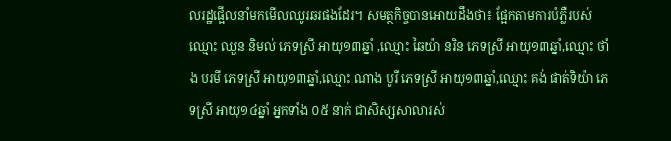លរដ្ឋផ្អើលនាំមកមើលឈូរឆរផងដែរ។ សមត្ថកិច្ចបានអោយដឹងថា៖ ផ្អែកតាមការបំភ្លឺរបស់ឈ្មោះ ឈួន និមល់ ភេទស្រី អាយុ១៣ឆ្នាំ ,ឈ្មោះ ឆៃយ៉ា នរិន ភេទស្រី អាយុ១៣ឆ្នាំ,ឈ្មោះ ថាំង បរមី ភេទស្រី អាយុ១៣ឆ្នាំ,ឈ្មោះ ណាង បូរី ភេទស្រី អាយុ១៣ឆ្នាំ,ឈ្មោះ គង់ ផាត់ទិយ៉ា ភេទស្រី អាយុ១៤ឆ្នាំ អ្នកទាំង ០៥ នាក់ ជាសិស្សសាលារស់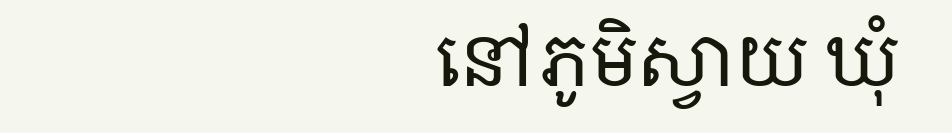នៅភូមិស្វាយ ឃុំ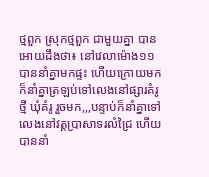ថ្មពួក ស្រុកថ្មពួក ជាមួយគ្នា បានអោយដឹងថា៖ នៅវេលាម៉ោង១១ បាននាំគ្នាមកផ្ទះ ហើយក្រោយមក ក៏នាំគ្នាត្រឡប់ទៅលេងនៅផ្សារគំរូថ្មី ឃុំគំរូ រួចមក,,,បន្ទាប់ក៏នាំគ្នាទៅលេងនៅវត្តប្រាសាទរលំជ្រៃ ហើយបាននាំ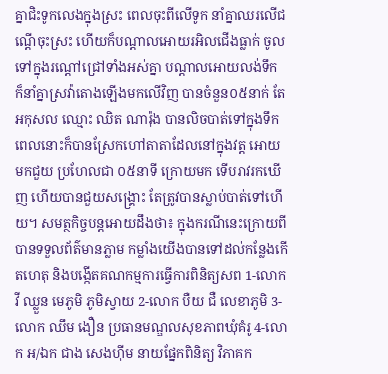គ្នាជិះទូកលេងក្នុងស្រះ ពេលចុះពីលើទូក នាំគ្នាឈរលើជណ្តើចុះស្រះ ហើយក៏បណ្តាលអោយរអិលជើងធ្លាក់ ចូលទៅក្នុងរណ្ដៅជ្រៅទាំងអស់គ្នា បណ្ដាលអោយលង់ទឹក ក៏នាំគ្នាស្រវ៉ាតោងឡើងមកលើវិញ បានចំនួន០៥នាក់ តែអកុសល ឈ្មោះ ឈិត ណារ៉ុង បានលិចបាត់ទៅក្នុងទឹក ពេលនោះក៏បានស្រែកហៅតាតាដែលនៅក្នុងវត្ត អោយមកជួយ ប្រហែលជា ០៥នាទី ក្រោយមក ទើបរាវរកឃើញ ហើយបានជួយសង្គ្រោះ តែត្រូវបានស្លាប់បាត់ទៅហើយ។ សមត្ថកិច្ចបន្តអោយដឹងថា៖ ក្នុងករណីនេះក្រោយពីបានទទួលព័ត៌មានភ្លាម កម្លាំងយើងបានទៅដល់កន្លែងកើតហេតុ និងបង្កើតគណកម្មការធ្វើការពិនិត្យសព 1-លោក វី ឈ្លួន មេភូមិ ភូមិស្វាយ 2-លោក បឺយ ជឺ លេខាភូមិ 3-លោក ឈឹម ងឿន ប្រធានមណ្ឌលសុខភាពឃុំគំរូ 4-លោក អ/ឯក ជាង សេងហ៊ីម នាយផ្នែកពិនិត្យ វិភាគក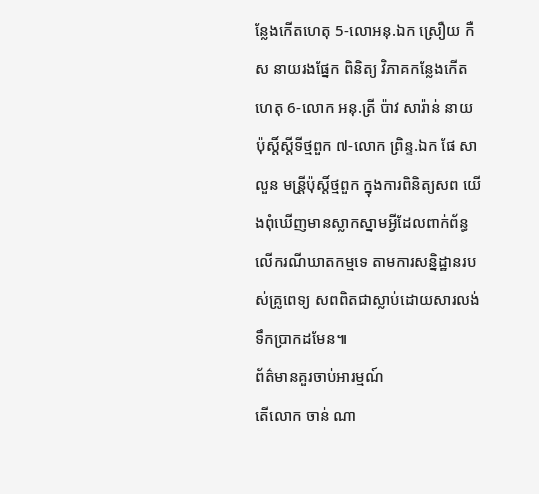ន្លែងកើតហេតុ 5-លោអនុ.ឯក ស្រឿយ កឺស នាយរងផ្នែក ពិនិត្យ វិភាគកន្លែងកើតហេតុ 6-លោក អនុ.ត្រី ប៉ាវ សារ៉ាន់ នាយប៉ុស្តិ៍ស្តីទីថ្មពួក ៧-លោក ព្រិន្ទ.ឯក ផែ សាលួន មន្រី្តប៉ុស្តិ៍ថ្មពួក ក្នុងការពិនិត្យសព យើងពុំឃើញមានស្លាកស្នាមអ្វីដែលពាក់ព័ន្ធលើករណីឃាតកម្មទេ តាមការសន្និដ្ឋានរបស់គ្រូពេទ្យ សពពិតជាស្លាប់ដោយសារលង់ទឹកប្រាកដមែន៕
ព័ត៌មានគួរចាប់អារម្មណ៍
តើលោក ចាន់ ណា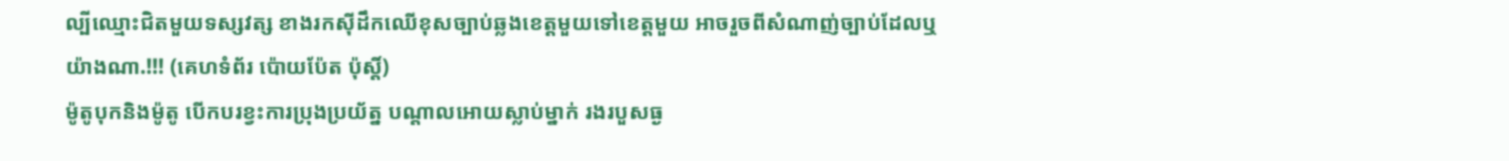ល្បីឈ្មោះជិតមួយទស្សវត្ស ខាងរកស៊ីដឹកឈើខុសច្បាប់ឆ្លងខេត្តមួយទៅខេត្តមួយ អាចរួចពីសំណាញ់ច្បាប់ដែលឬយ៉ាងណា.!!! (គេហទំព័រ ប៉ោយប៉ែត ប៉ុស្តិ៍)
ម៉ូតូបុកនិងម៉ូតូ បើកបរខ្វះការប្រុងប្រយ័ត្ន បណ្តាលអោយស្លាប់ម្នាក់ រងរបួសធ្ង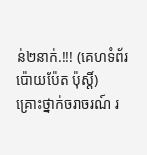ន់២នាក់.!!! (គេហទំព័រ ប៉ោយប៉ែត ប៉ុស្តិ៍)
គ្រោះថ្នាក់ចរាចរណ៍ រ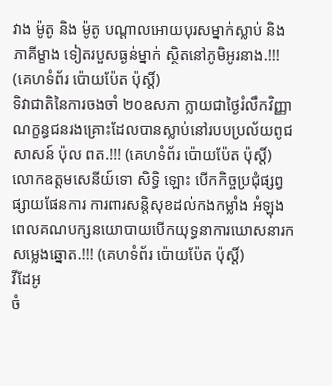វាង ម៉ូតូ និង ម៉ូតូ បណ្តាលអោយបុរសម្នាក់ស្លាប់ និងភាគីម្ខាង ទៀតរបួសធ្ងន់ម្នាក់ ស្ថិតនៅភូមិអូរនាង.!!! (គេហទំព័រ ប៉ោយប៉ែត ប៉ុស្តិ៍)
ទិវាជាតិនៃការចងចាំ ២០ឧសភា ក្លាយជាថ្ងៃរំលឹកវិញ្ញាណក្ខន្ធជនរងគ្រោះដែលបានស្លាប់នៅរបបប្រល័យពូជសាសន៍ ប៉ុល ពត.!!! (គេហទំព័រ ប៉ោយប៉ែត ប៉ុស្តិ៍)
លោកឧត្តមសេនីយ៍ទោ សិទ្ធិ ឡោះ បើកកិច្ចប្រជុំផ្សព្វផ្សាយផែនការ ការពារសន្តិសុខដល់កងកម្លាំង អំឡុងពេលគណបក្សនយោបាយបើកយុទ្ធនាការឃោសនារកសម្លេងឆ្នោត.!!! (គេហទំព័រ ប៉ោយប៉ែត ប៉ុស្តិ៍)
វីដែអូ
ចំ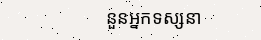នួនអ្នកទស្សនា